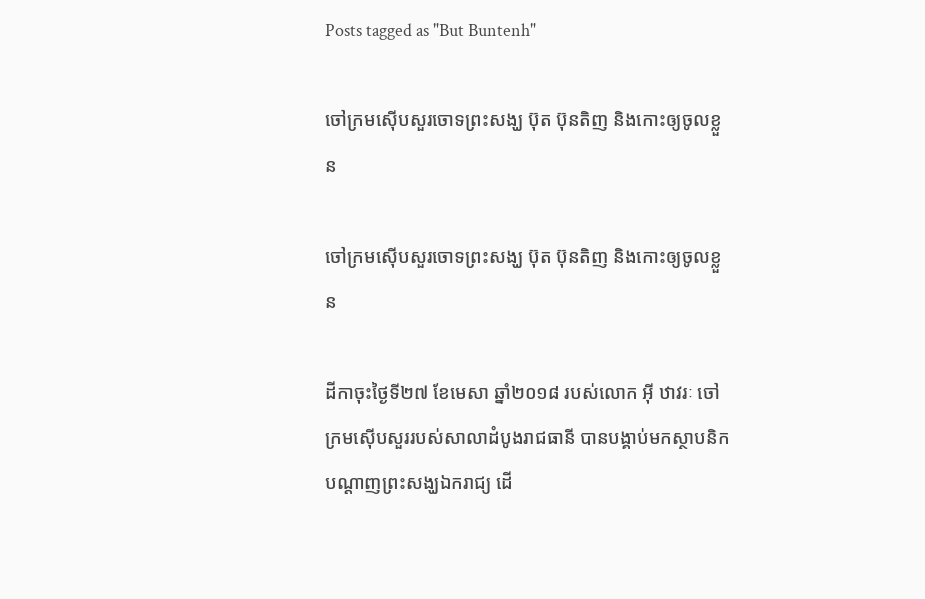Posts tagged as "But Buntenh"

ចៅក្រមស៊ើបសួរចោទព្រះសង្ឃ ប៊ុត ប៊ុនតិញ និងកោះឲ្យចូលខ្លួន

ចៅក្រមស៊ើបសួរចោទព្រះសង្ឃ ប៊ុត ប៊ុនតិញ និងកោះឲ្យចូលខ្លួន

ដីកាចុះថ្ងៃទី២៧ ខែមេសា ឆ្នាំ២០១៨ របស់លោក អ៊ី ឋាវរៈ ចៅក្រមស៊ើបសួររបស់សាលាដំបូងរាជធានី បានបង្គាប់មកស្ថាបនិកបណ្ដាញព្រះសង្ឃឯករាជ្យ ដើ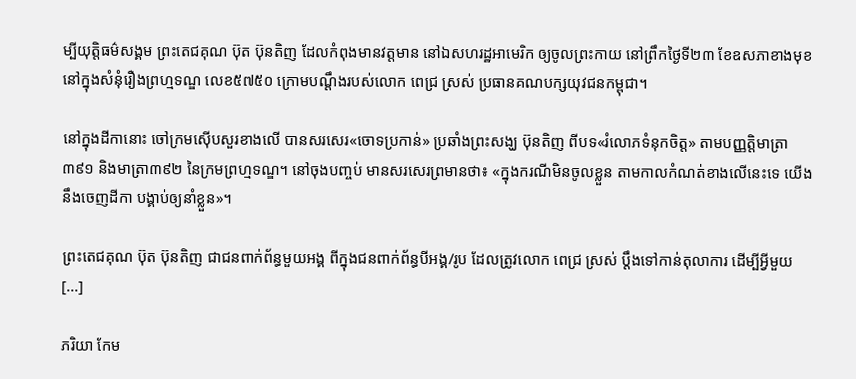ម្បីយុត្តិធម៌សង្គម ព្រះតេជគុណ ប៊ុត ប៊ុនតិញ ដែលកំពុងមានវត្តមាន នៅឯសហរដ្ឋអាមេរិក ឲ្យចូលព្រះកាយ នៅព្រឹកថ្ងៃទី២៣ ខែឧសភាខាងមុខ នៅក្នុងសំនុំរឿងព្រហ្មទណ្ឌ លេខ៥៧៥០ ក្រោមបណ្ដឹងរបស់លោក ពេជ្រ ស្រស់ ប្រធានគណបក្សយុវជនកម្ពុជា។

នៅក្នុងដីកានោះ ចៅក្រមស៊ើបសួរខាងលើ បានសរសេរ«ចោទប្រកាន់» ប្រឆាំងព្រះសង្ឃ ប៊ុនតិញ ពីបទ«រំលោភទំនុកចិត្ត» តាមបញ្ញត្តិមាត្រា ៣៩១ និងមាត្រា៣៩២ នៃក្រមព្រហ្មទណ្ឌ។ នៅចុងបញ្ចប់ មានសរសេរព្រមានថា៖ «ក្នុងករណីមិនចូលខ្លួន តាមកាលកំណត់ខាងលើនេះទេ យើងនឹងចេញដីកា បង្គាប់ឲ្យនាំខ្លួន»។

ព្រះតេជគុណ ប៊ុត ប៊ុនតិញ ជាជនពាក់ព័ន្ធមួយអង្គ ពីក្នុងជនពាក់ព័ន្ធបីអង្គ/រូប ដែលត្រូវលោក ពេជ្រ ស្រស់ ប្ដឹងទៅកាន់តុលាការ ដើម្បីអ្វីមួយ [...]

ភរិយា កែម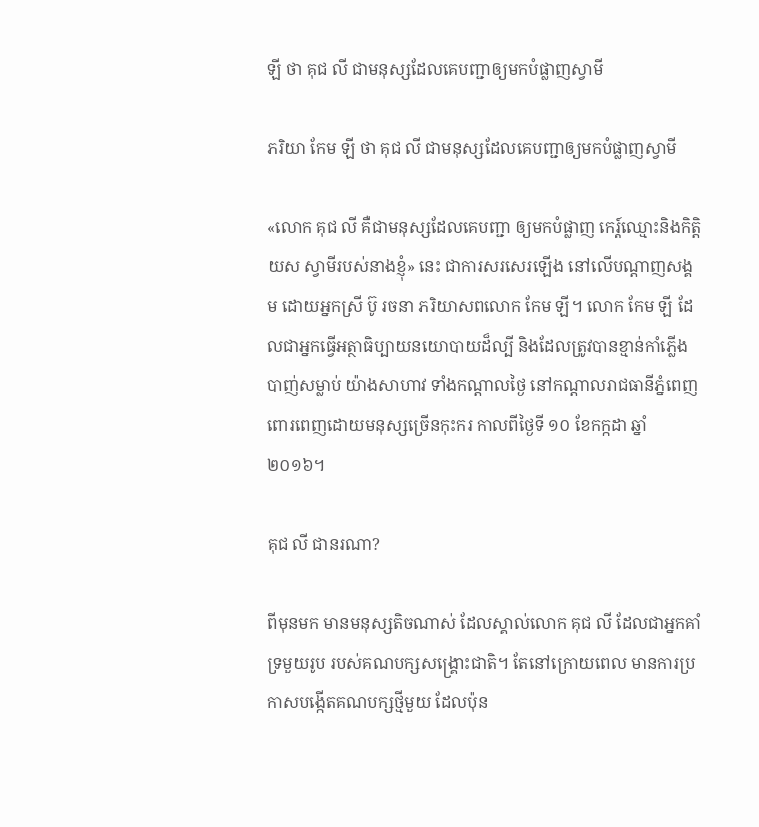ឡី ថា គុជ លី ជាមនុស្សដែលគេបញ្ជាឲ្យមកបំផ្លាញស្វាមី

ភរិយា កែម ឡី ថា គុជ លី ជាមនុស្សដែលគេបញ្ជាឲ្យមកបំផ្លាញស្វាមី

«លោក គុជ លី គឺជាមនុស្សដែលគេបញ្ជា ឲ្យមកបំផ្លាញ កេរ្ត៍ឈ្មោះនិងកិត្តិយស ស្វាមីរបស់នាងខ្ញុំ» នេះ ជាការសរសេរឡើង នៅលើបណ្ដាញសង្គម ដោយអ្នកស្រី ប៊ូ រចនា ភរិយាសពលោក កែម ឡី។ លោក កែម ឡី ដែលជាអ្នកធ្វើអត្ថាធិប្បាយនយោបាយដ៏ល្បី និងដែលត្រូវបានខ្មាន់កាំភ្លើងបាញ់សម្លាប់ យ៉ាងសាហាវ ទាំងកណ្ដាលថ្ងៃ នៅកណ្ដាលរាជធានីភ្នំពេញ ពោរពេញដោយមនុស្សច្រើនកុះករ កាលពីថ្ងៃទី ១០ ខែកក្កដា ឆ្នាំ ២០១៦។

គុជ លី ជានរណា?

ពីមុនមក មានមនុស្សតិចណាស់ ដែលស្គាល់លោក គុជ លី ដែលជាអ្នកគាំទ្រមួយរូប របស់គណបក្សសង្គ្រោះជាតិ។ តែនៅក្រោយពេល មានការប្រកាសបង្កើតគណបក្សថ្មីមួយ ដែលប៉ុន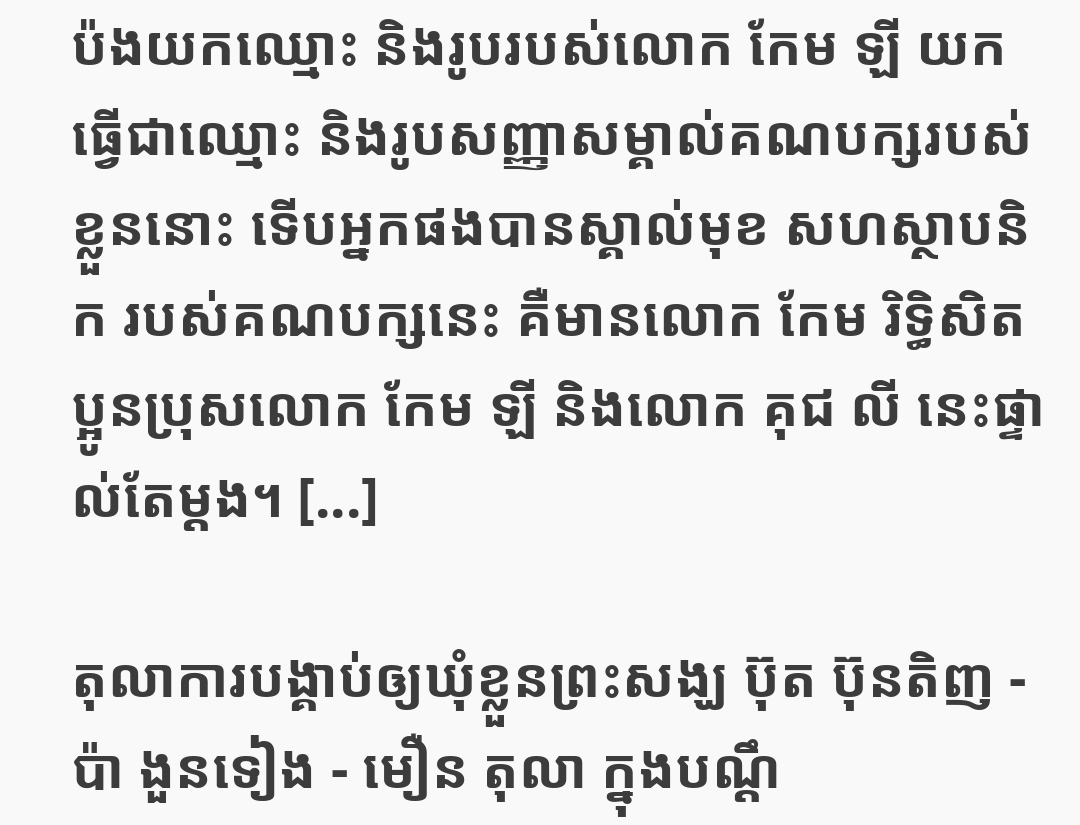ប៉ងយកឈ្មោះ និងរូបរបស់លោក កែម ឡី យកធ្វើជាឈ្មោះ និងរូបសញ្ញាសម្គាល់គណបក្សរបស់ខ្លួននោះ ទើបអ្នកផងបានស្គាល់មុខ សហស្ថាបនិក របស់គណបក្សនេះ គឺមានលោក កែម រិទ្ធិសិត ប្អូនប្រុសលោក កែម ឡី និងលោក គុជ លី នេះផ្ទាល់តែម្ដង។ [...]

តុលាការបង្គាប់ឲ្យឃុំខ្លួនព្រះសង្ឃ ប៊ុត ប៊ុនតិញ - ប៉ា ងួនទៀង - មឿន តុលា ក្នុងបណ្ដឹ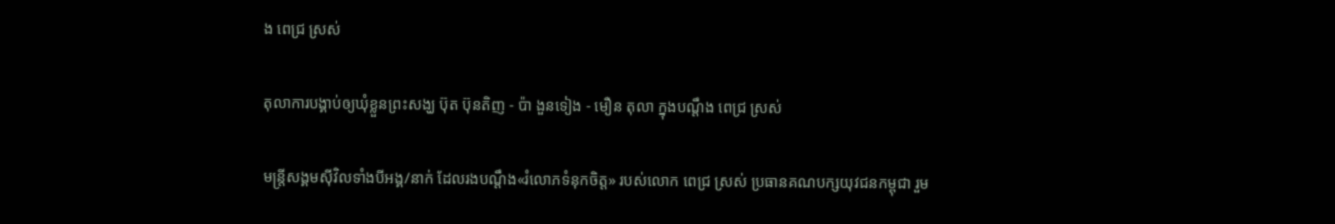ង ពេជ្រ ស្រស់

តុលាការបង្គាប់ឲ្យឃុំខ្លួនព្រះសង្ឃ ប៊ុត ប៊ុនតិញ - ប៉ា ងួនទៀង - មឿន តុលា ក្នុងបណ្ដឹង ពេជ្រ ស្រស់

មន្ត្រីសង្គមស៊ីវិលទាំងបីអង្គ/នាក់ ដែលរងបណ្ដឹង«រំលោភទំនុកចិត្ត» របស់លោក ពេជ្រ ស្រស់ ប្រធានគណបក្សយុវជនកម្ពុជា រួម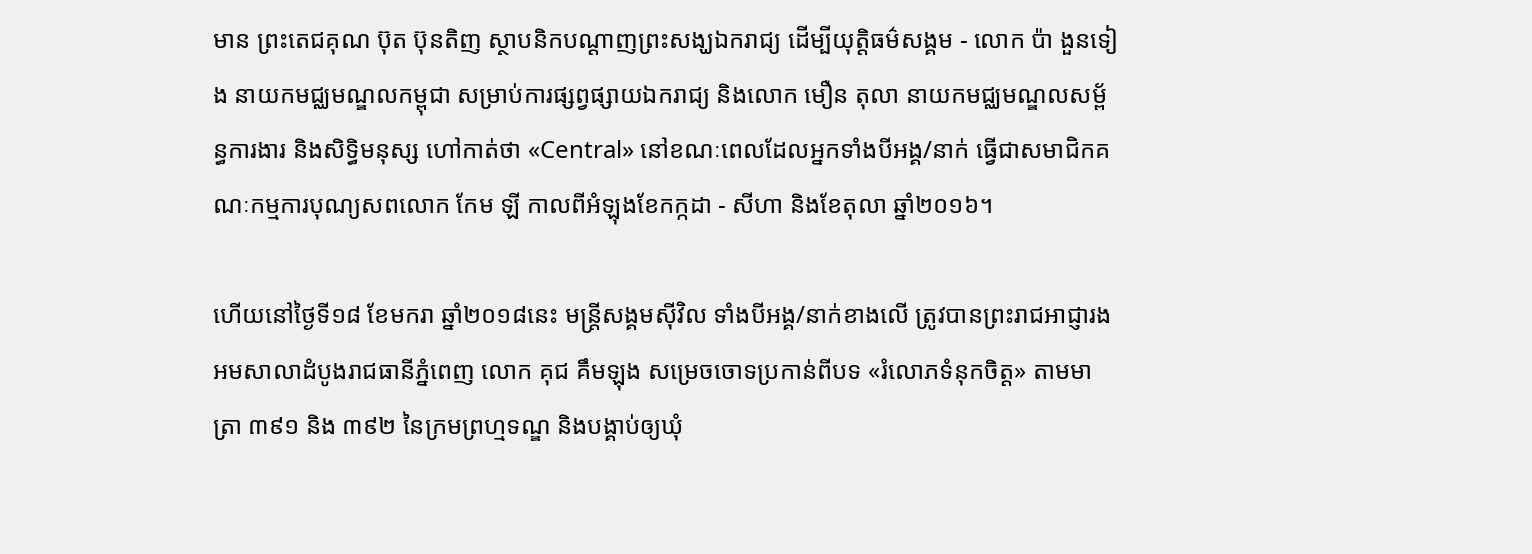មាន ព្រះតេជគុណ ប៊ុត ប៊ុនតិញ ស្ថាបនិកបណ្ដាញព្រះសង្ឃឯករាជ្យ ដើម្បីយុត្តិធម៌សង្គម - លោក ប៉ា ងួនទៀង នាយកមជ្ឈមណ្ឌលកម្ពុជា សម្រាប់ការផ្សព្វផ្សាយឯករាជ្យ និងលោក មឿន តុលា នាយកមជ្ឈមណ្ឌលសម្ព័ន្ធការងារ និងសិទ្ធិមនុស្ស ហៅកាត់ថា «Central» នៅខណៈពេលដែលអ្នកទាំងបីអង្គ/នាក់ ធ្វើជាសមាជិកគណៈកម្មការបុណ្យសពលោក កែម ឡី កាលពីអំឡុងខែកក្កដា - សីហា និងខែតុលា ឆ្នាំ២០១៦។

ហើយនៅថ្ងៃទី១៨ ខែមករា ឆ្នាំ២០១៨នេះ មន្ត្រីសង្គមស៊ីវិល ទាំងបីអង្គ/នាក់ខាងលើ ត្រូវបានព្រះរាជអាជ្ញារងអមសាលាដំបូងរាជធានីភ្នំពេញ លោក គុជ គឹមឡុង សម្រេចចោទប្រកាន់ពីបទ «រំលោភទំនុកចិត្ត» តាមមាត្រា ៣៩១ និង ៣៩២ នៃក្រមព្រហ្មទណ្ឌ និងបង្គាប់ឲ្យឃុំ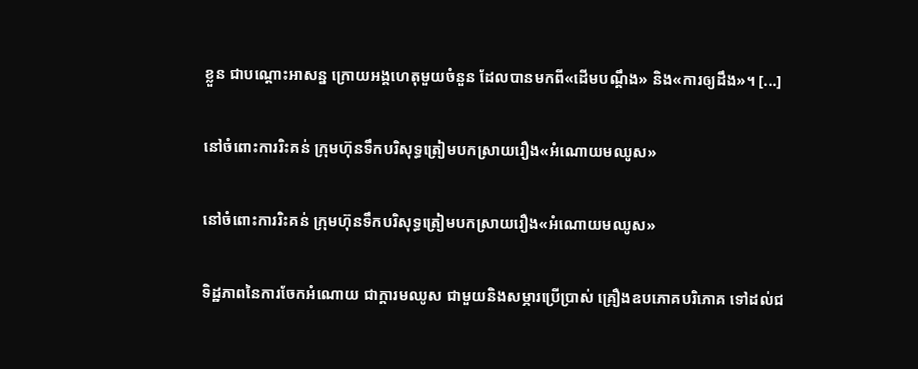ខ្លួន ជាបណ្ដោះអាសន្ន ក្រោយអង្គហេតុមួយចំនួន ដែលបានមកពី«ដើមបណ្ដឹង» និង«ការឲ្យដឹង»។ [...]

នៅចំពោះការរិះគន់ ក្រុមហ៊ុនទឹកបរិសុទ្ធត្រៀមបកស្រាយរឿង«អំណោយមឈូស»

នៅចំពោះការរិះគន់ ក្រុមហ៊ុនទឹកបរិសុទ្ធត្រៀមបកស្រាយរឿង«អំណោយមឈូស»

ទិដ្ឋភាពនៃការចែកអំណោយ ជាក្ដារមឈូស ជាមួយនិងសម្ភារប្រើប្រាស់ គ្រឿងឧបភោគបរិភោគ ទៅដល់ជ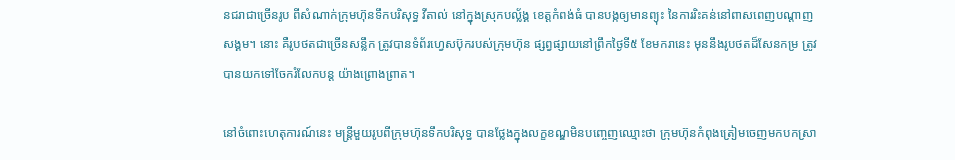នជរាជាច្រើនរូប ពីសំណាក់ក្រុមហ៊ុនទឹកបរិសុទ្ធ វីតាល់ នៅក្នុងស្រុកបល្ល័ង្គ ខេត្តកំពង់ធំ បានបង្កឲ្យមានព្យុះ នៃការរិះគន់នៅពាសពេញបណ្ដាញសង្គម។ នោះ គឺរូបថតជាច្រើនសន្លឹក ត្រូវបានទំព័រហ្វេសប៊ុករបស់ក្រុមហ៊ុន ផ្សព្វផ្សាយនៅព្រឹកថ្ងៃទី៥ ខែមករានេះ មុននឹងរូបថតដ៏សែនកម្រ ត្រូវបានយកទៅចែករំលែកបន្ត យ៉ាងព្រោងព្រាត។

នៅចំពោះហេតុការណ៍នេះ មន្ត្រីមួយរូបពីក្រុមហ៊ុនទឹកបរិសុទ្ធ បានថ្លែងក្នុងលក្ខខណ្ឌមិនបញ្ចេញឈ្មោះថា ក្រុមហ៊ុនកំពុងត្រៀមចេញមកបកស្រា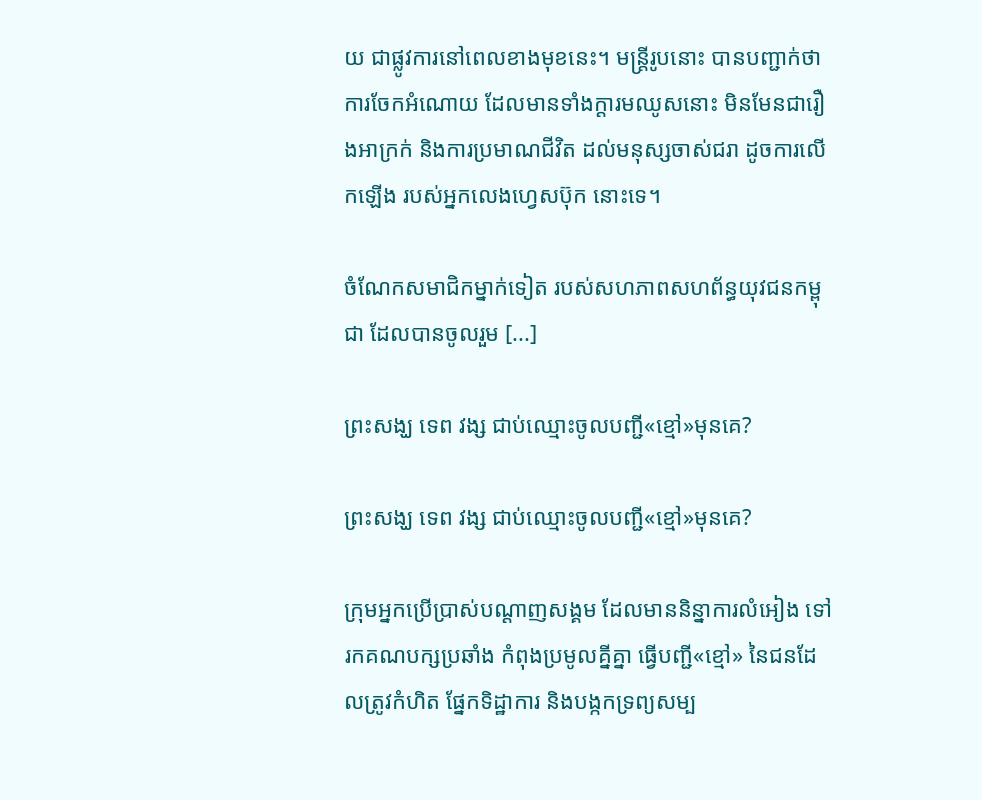យ ជាផ្លូវការនៅពេលខាងមុខនេះ។ មន្ត្រីរូបនោះ បានបញ្ជាក់ថា ការចែកអំណោយ ដែលមានទាំងក្ដារមឈូសនោះ មិនមែនជារឿងអាក្រក់ និងការប្រមាណជីវិត ដល់មនុស្សចាស់ជរា ដូចការលើកឡើង របស់អ្នកលេងហ្វេសប៊ុក នោះទេ។

ចំណែកសមាជិកម្នាក់ទៀត របស់សហភាពសហព័ន្ធយុវជនកម្ពុជា ដែលបានចូលរួម [...]

ព្រះសង្ឃ ទេព វង្ស ជាប់ឈ្មោះចូលបញ្ជី«ខ្មៅ»មុនគេ?

ព្រះសង្ឃ ទេព វង្ស ជាប់ឈ្មោះចូលបញ្ជី«ខ្មៅ»មុនគេ?

ក្រុមអ្នកប្រើប្រាស់បណ្ដាញសង្គម ដែលមាននិន្នាការលំអៀង ទៅរកគណបក្សប្រឆាំង កំពុងប្រមូលគ្នីគ្នា ធ្វើបញ្ជី«ខ្មៅ» នៃជនដែលត្រូវកំហិត ផ្នែកទិដ្ឋាការ និងបង្កកទ្រព្យសម្ប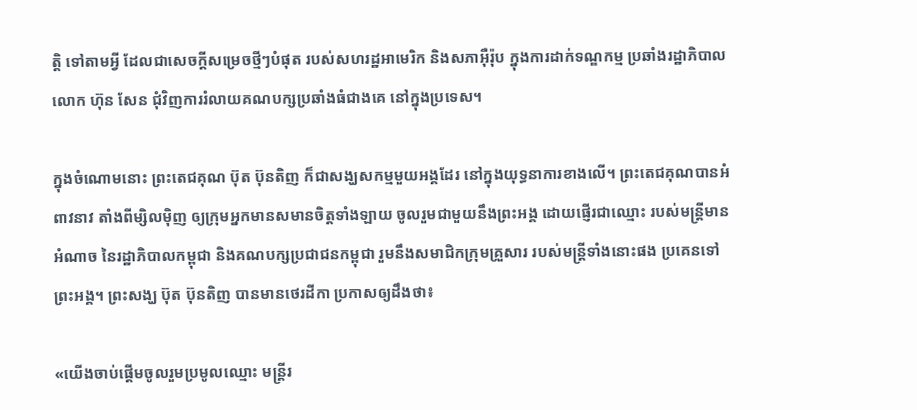ត្តិ ទៅតាមអ្វី ដែលជាសេចក្ដីសម្រេចថ្មីៗបំផុត របស់សហរដ្ឋអាមេរិក និងសភាអ៊ឺរ៉ុប ក្នុងការដាក់ទណ្ឌកម្ម ប្រឆាំងរដ្ឋាភិបាលលោក ហ៊ុន សែន ជុំវិញការរំលាយគណបក្សប្រឆាំងធំជាងគេ នៅក្នុងប្រទេស។

ក្នុងចំណោមនោះ ព្រះតេជគុណ ប៊ុត ប៊ុនតិញ ក៏ជាសង្ឃសកម្មមួយអង្គដែរ នៅក្នុងយុទ្ធនាការខាងលើ។ ព្រះតេជគុណបានអំពាវនាវ តាំងពីម្សិលម៉ិញ ឲ្យក្រុមអ្នកមានសមានចិត្តទាំងឡាយ ចូលរួមជាមួយនឹងព្រះអង្គ ដោយផ្ញើរជាឈ្មោះ របស់មន្ត្រីមានអំណាច នៃរដ្ឋាភិបាលកម្ពុជា និងគណបក្សប្រជាជនកម្ពុជា រួមនឹងសមាជិកក្រុមគ្រួសារ របស់មន្ត្រីទាំងនោះផង ប្រគេនទៅព្រះអង្គ។ ព្រះសង្ឃ ប៊ុត ប៊ុនតិញ បានមានថេរដីកា ប្រកាសឲ្យដឹងថា៖

«យើងចាប់ផ្ដើមចូលរួមប្រមូលឈ្មោះ មន្រ្តីរ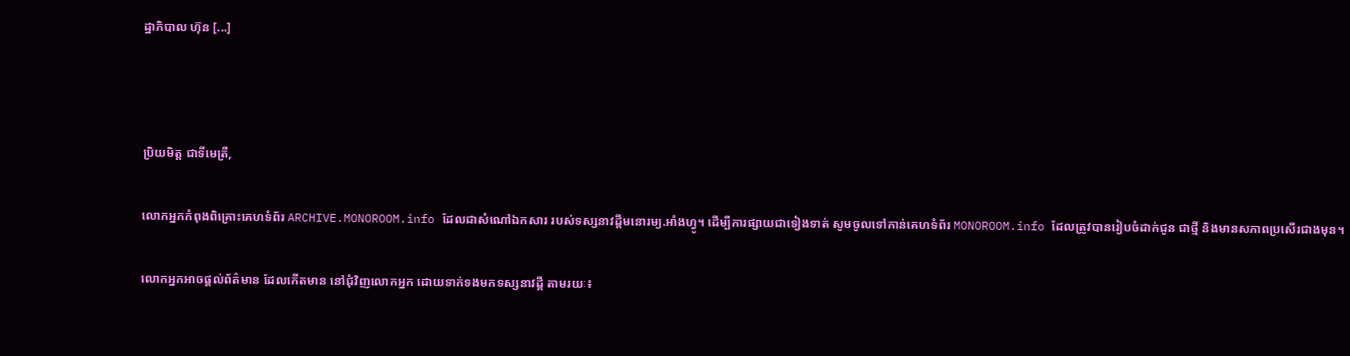ដ្ឋាភិបាល ហ៊ុន [...]



ប្រិយមិត្ត ជាទីមេត្រី,

លោកអ្នកកំពុងពិគ្រោះគេហទំព័រ ARCHIVE.MONOROOM.info ដែលជាសំណៅឯកសារ របស់ទស្សនាវដ្ដីមនោរម្យ.អាំងហ្វូ។ ដើម្បីការផ្សាយជាទៀងទាត់ សូមចូលទៅកាន់គេហទំព័រ MONOROOM.info ដែលត្រូវបានរៀបចំដាក់ជូន ជាថ្មី និងមានសភាពប្រសើរជាងមុន។

លោកអ្នកអាចផ្ដល់ព័ត៌មាន ដែលកើតមាន នៅជុំវិញលោកអ្នក ដោយទាក់ទងមកទស្សនាវដ្ដី តាមរយៈ៖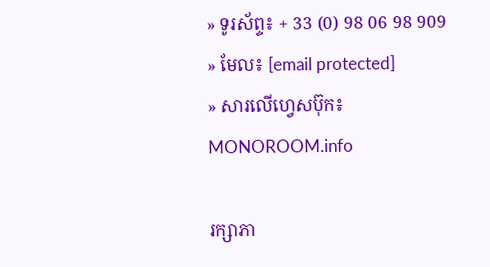» ទូរស័ព្ទ៖ + 33 (0) 98 06 98 909
» មែល៖ [email protected]
» សារលើហ្វេសប៊ុក៖ MONOROOM.info

រក្សាភា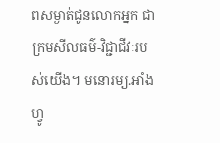ពសម្ងាត់ជូនលោកអ្នក ជាក្រមសីលធម៌-វិជ្ជាជីវៈរបស់យើង។ មនោរម្យ.អាំងហ្វូ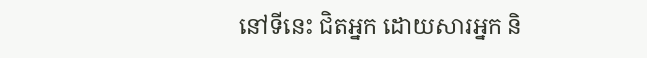នៅទីនេះ ជិតអ្នក ដោយសារអ្នក និ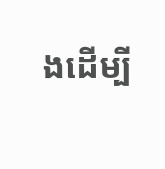ងដើម្បី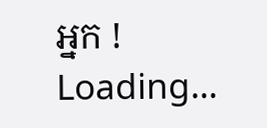អ្នក !
Loading...